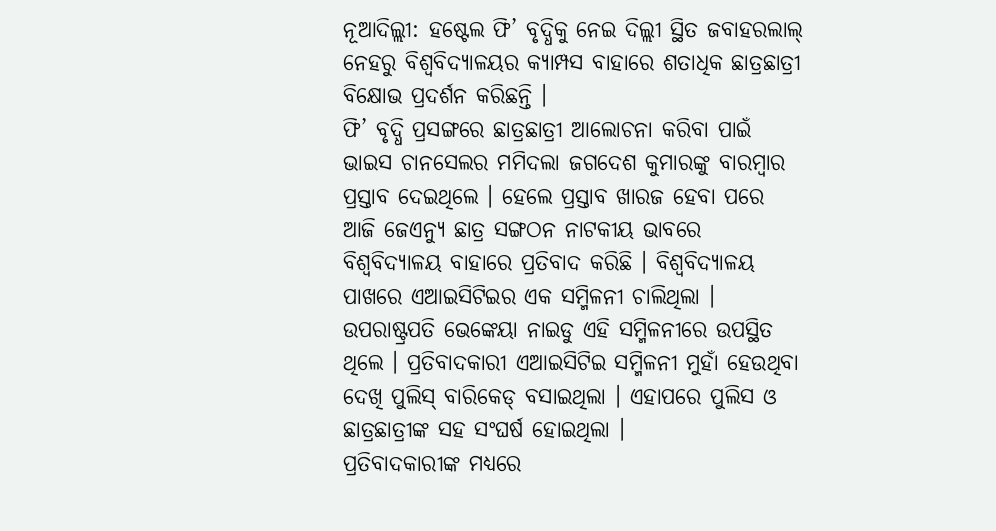ନୂଆଦିଲ୍ଲୀ: ହଷ୍ଟେଲ ଫି’ ବୃଦ୍ଧିକୁ ନେଇ ଦିଲ୍ଲୀ ସ୍ଥିତ ଜବାହରଲାଲ୍ ନେହରୁ ବିଶ୍ୱବିଦ୍ୟାଳୟର କ୍ୟାମ୍ପସ ବାହାରେ ଶତାଧିକ ଛାତ୍ରଛାତ୍ରୀ ବିକ୍ଷୋଭ ପ୍ରଦର୍ଶନ କରିଛନ୍ତି ।
ଫି’ ବୃଦ୍ଧି ପ୍ରସଙ୍ଗରେ ଛାତ୍ରଛାତ୍ରୀ ଆଲୋଚନା କରିବା ପାଇଁ ଭାଇସ ଚାନସେଲର ମମିଦଲା ଜଗଦେଶ କୁମାରଙ୍କୁ ବାରମ୍ବାର ପ୍ରସ୍ତାବ ଦେଇଥିଲେ । ହେଲେ ପ୍ରସ୍ତାବ ଖାରଜ ହେବା ପରେ ଆଜି ଜେଏନ୍ୟୁ ଛାତ୍ର ସଙ୍ଗଠନ ନାଟକୀୟ ଭାବରେ ବିଶ୍ୱବିଦ୍ୟାଳୟ ବାହାରେ ପ୍ରତିବାଦ କରିଛି । ବିଶ୍ୱବିଦ୍ୟାଳୟ ପାଖରେ ଏଆଇସିଟିଇର ଏକ ସମ୍ମିଳନୀ ଚାଲିଥିଲା । ଉପରାଷ୍ଟ୍ରପତି ଭେଙ୍କେୟା ନାଇଡୁ ଏହି ସମ୍ମିଳନୀରେ ଉପସ୍ଥିତ ଥିଲେ । ପ୍ରତିବାଦକାରୀ ଏଆଇସିଟିଇ ସମ୍ମିଳନୀ ମୁହାଁ ହେଉଥିବା ଦେଖି ପୁଲିସ୍ ବାରିକେଡ୍ ବସାଇଥିଲା । ଏହାପରେ ପୁଲିସ ଓ ଛାତ୍ରଛାତ୍ରୀଙ୍କ ସହ ସଂଘର୍ଷ ହୋଇଥିଲା ।
ପ୍ରତିବାଦକାରୀଙ୍କ ମଧ୍ୟରେ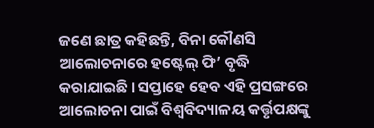ଜଣେ ଛାତ୍ର କହିଛନ୍ତି, ବିନା କୌଣସି ଆଲୋଚନାରେ ହଷ୍ଟେଲ୍ ଫି’ ବୃଦ୍ଧି କରାଯାଇଛି । ସପ୍ତାହେ ହେବ ଏହି ପ୍ରସଙ୍ଗରେ ଆଲୋଚନା ପାଇଁ ବିଶ୍ୱବିଦ୍ୟାଳୟ କର୍ତ୍ତୃପକ୍ଷଙ୍କୁ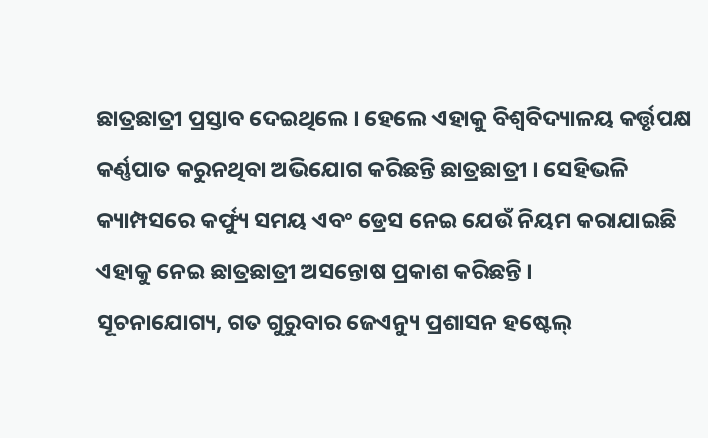ଛାତ୍ରଛାତ୍ରୀ ପ୍ରସ୍ତାବ ଦେଇଥିଲେ । ହେଲେ ଏହାକୁ ବିଶ୍ୱବିଦ୍ୟାଳୟ କର୍ତ୍ତୃପକ୍ଷ କର୍ଣ୍ଣପାତ କରୁନଥିବା ଅଭିଯୋଗ କରିଛନ୍ତି ଛାତ୍ରଛାତ୍ରୀ । ସେହିଭଳି କ୍ୟାମ୍ପସରେ କର୍ଫ୍ୟୁ ସମୟ ଏବଂ ଡ୍ରେସ ନେଇ ଯେଉଁ ନିୟମ କରାଯାଇଛି ଏହାକୁ ନେଇ ଛାତ୍ରଛାତ୍ରୀ ଅସନ୍ତୋଷ ପ୍ରକାଶ କରିଛନ୍ତି ।
ସୂଚନାଯୋଗ୍ୟ, ଗତ ଗୁରୁବାର ଜେଏନ୍ୟୁ ପ୍ରଶାସନ ହଷ୍ଟେଲ୍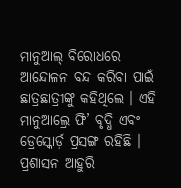ମାନୁଆଲ୍ ବିରୋଧରେ ଆନ୍ଦୋଳନ ବନ୍ଦ କରିବା ପାଇଁ ଛାତ୍ରଛାତ୍ରୀଙ୍କୁ କହିଥିଲେ । ଏହି ମାନୁଆଲ୍ରେ ଫି’ ବୃଦ୍ଧି ଏବଂ ଡ୍ରେସ୍କୋର୍ଡ଼ ପ୍ରସଙ୍ଗ ରହିଛି । ପ୍ରଶାସନ ଆହୁରି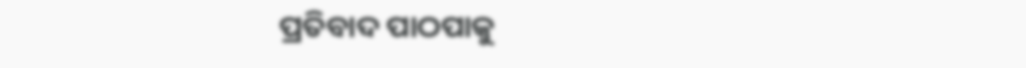ପ୍ରତିବାଦ ପାଠପାକୁ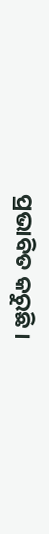ପ୍ରଭାବିତ କରୁଛି ।